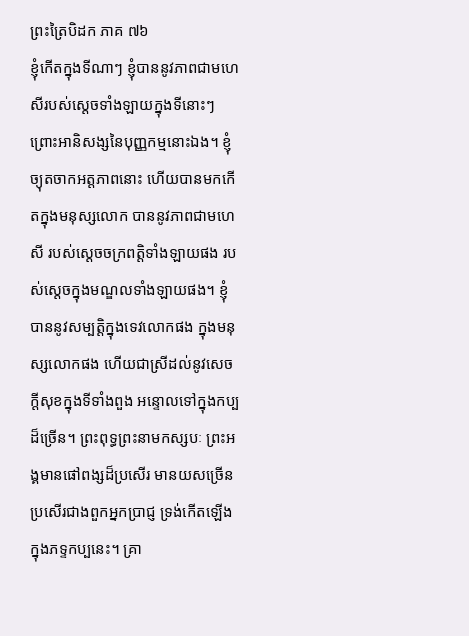ព្រះត្រៃបិដក ភាគ ៧៦
ខ្ញុំកើតក្នុងទីណាៗ ខ្ញុំបាននូវភាពជាមហេសីរបស់ស្ដេចទាំងឡាយក្នុងទីនោះៗ ព្រោះអានិសង្សនៃបុញ្ញកម្មនោះឯង។ ខ្ញុំច្យុតចាកអត្តភាពនោះ ហើយបានមកកើតក្នុងមនុស្សលោក បាននូវភាពជាមហេសី របស់ស្ដេចចក្រពត្តិទាំងឡាយផង របស់ស្ដេចក្នុងមណ្ឌលទាំងឡាយផង។ ខ្ញុំបាននូវសម្បត្តិក្នុងទេវលោកផង ក្នុងមនុស្សលោកផង ហើយជាស្រីដល់នូវសេចក្ដីសុខក្នុងទីទាំងពួង អន្ទោលទៅក្នុងកប្បដ៏ច្រើន។ ព្រះពុទ្ធព្រះនាមកស្សបៈ ព្រះអង្គមានផៅពង្សដ៏ប្រសើរ មានយសច្រើន ប្រសើរជាងពួកអ្នកប្រាជ្ញ ទ្រង់កើតឡើងក្នុងភទ្ទកប្បនេះ។ គ្រា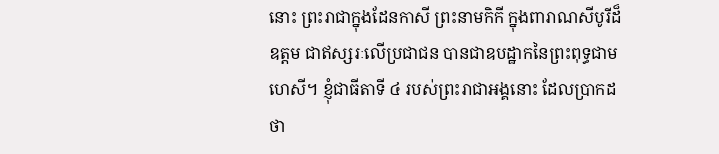នោះ ព្រះរាជាក្នុងដែនកាសី ព្រះនាមកិកី ក្នុងពារាណសីបូរីដ៏ឧត្ដម ជាឥស្សរៈលើប្រជាជន បានជាឧបដ្ឋាកនៃព្រះពុទ្ធជាមហេសី។ ខ្ញុំជាធីតាទី ៤ របស់ព្រះរាជាអង្គនោះ ដែលប្រាកដថា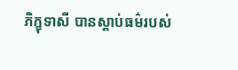ភិក្ខុទាសី បានស្ដាប់ធម៌របស់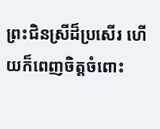ព្រះជិនស្រីដ៏ប្រសើរ ហើយក៏ពេញចិត្តចំពោះ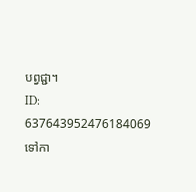បព្វជ្ជា។
ID: 637643952476184069
ទៅកា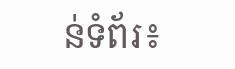ន់ទំព័រ៖